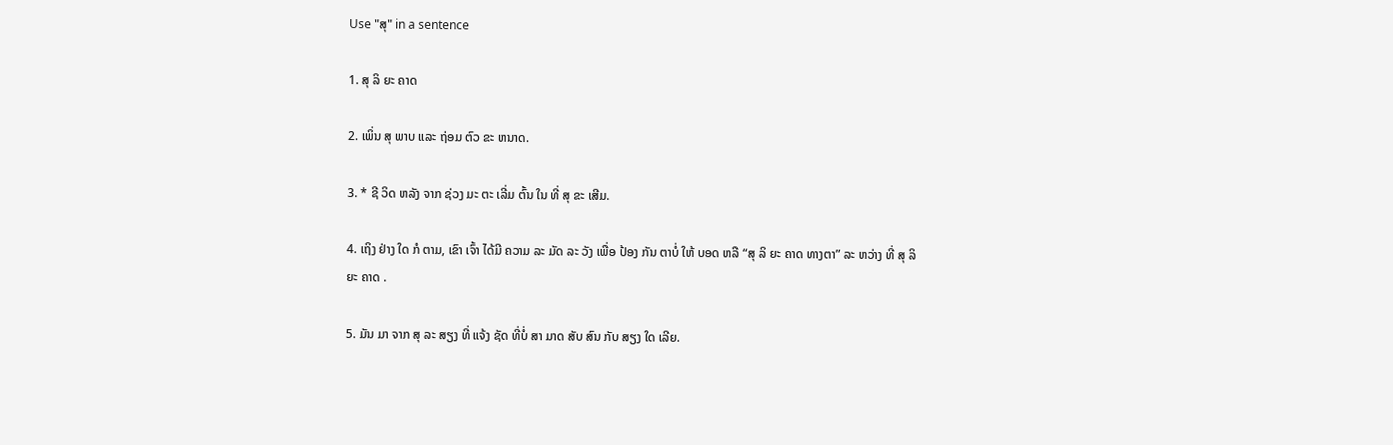Use "ສຸ" in a sentence

1. ສຸ ລິ ຍະ ຄາດ

2. ເພິ່ນ ສຸ ພາບ ແລະ ຖ່ອມ ຕົວ ຂະ ຫນາດ.

3. * ຊີ ວິດ ຫລັງ ຈາກ ຊ່ວງ ມະ ຕະ ເລີ່ມ ຕົ້ນ ໃນ ທີ່ ສຸ ຂະ ເສີມ.

4. ເຖິງ ຢ່າງ ໃດ ກໍ ຕາມ, ເຂົາ ເຈົ້າ ໄດ້ມີ ຄວາມ ລະ ມັດ ລະ ວັງ ເພື່ອ ປ້ອງ ກັນ ຕາບໍ່ ໃຫ້ ບອດ ຫລື “ສຸ ລິ ຍະ ຄາດ ທາງຕາ” ລະ ຫວ່າງ ທີ່ ສຸ ລິ ຍະ ຄາດ .

5. ມັນ ມາ ຈາກ ສຸ ລະ ສຽງ ທີ່ ແຈ້ງ ຊັດ ທີ່ບໍ່ ສາ ມາດ ສັບ ສົນ ກັບ ສຽງ ໃດ ເລີຍ.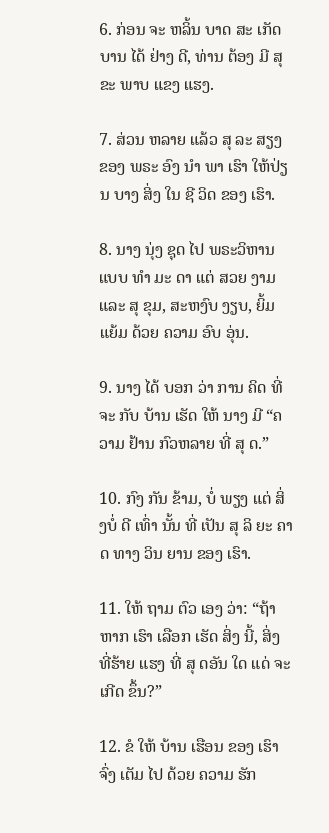6. ກ່ອນ ຈະ ຫລິ້ນ ບາດ ສະ ເກັດ ບານ ໄດ້ ຢ່າງ ດີ, ທ່ານ ຕ້ອງ ມີ ສຸ ຂະ ພາບ ແຂງ ແຮງ.

7. ສ່ວນ ຫລາຍ ແລ້ວ ສຸ ລະ ສຽງ ຂອງ ພຣະ ອົງ ນໍາ ພາ ເຮົາ ໃຫ້ປ່ຽນ ບາງ ສິ່ງ ໃນ ຊີ ວິດ ຂອງ ເຮົາ.

8. ນາງ ນຸ່ງ ຊຸດ ໄປ ພຣະວິຫານແບບ ທໍາ ມະ ດາ ແຕ່ ສວຍ ງາມ ແລະ ສຸ ຂຸມ, ສະຫງົບ ງຽບ, ຍິ້ມ ແຍ້ມ ດ້ວຍ ຄວາມ ອົບ ອຸ່ນ.

9. ນາງ ໄດ້ ບອກ ວ່າ ການ ຄິດ ທີ່ ຈະ ກັບ ບ້ານ ເຮັດ ໃຫ້ ນາງ ມີ “ຄວາມ ຢ້ານ ກົວຫລາຍ ທີ່ ສຸ ດ.”

10. ກົງ ກັນ ຂ້າມ, ບໍ່ ພຽງ ແຕ່ ສິ່ງບໍ່ ດີ ເທົ່າ ນັ້ນ ທີ່ ເປັນ ສຸ ລິ ຍະ ຄາດ ທາງ ວິນ ຍານ ຂອງ ເຮົາ.

11. ໃຫ້ ຖາມ ຕົວ ເອງ ວ່າ: “ຖ້າ ຫາກ ເຮົາ ເລືອກ ເຮັດ ສິ່ງ ນີ້, ສິ່ງ ທີ່ຮ້າຍ ແຮງ ທີ່ ສຸ ດອັນ ໃດ ແດ່ ຈະ ເກີດ ຂຶ້ນ?”

12. ຂໍ ໃຫ້ ບ້ານ ເຮືອນ ຂອງ ເຮົາຈົ່ງ ເຕັມ ໄປ ດ້ວຍ ຄວາມ ຮັກ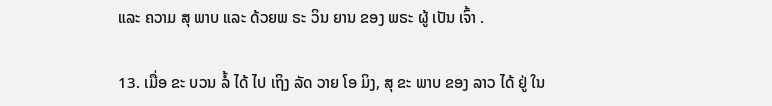ແລະ ຄວາມ ສຸ ພາບ ແລະ ດ້ວຍພ ຣະ ວິນ ຍານ ຂອງ ພຣະ ຜູ້ ເປັນ ເຈົ້າ .

13. ເມື່ອ ຂະ ບວນ ລໍ້ ໄດ້ ໄປ ເຖິງ ລັດ ວາຍ ໂອ ມິງ, ສຸ ຂະ ພາບ ຂອງ ລາວ ໄດ້ ຢູ່ ໃນ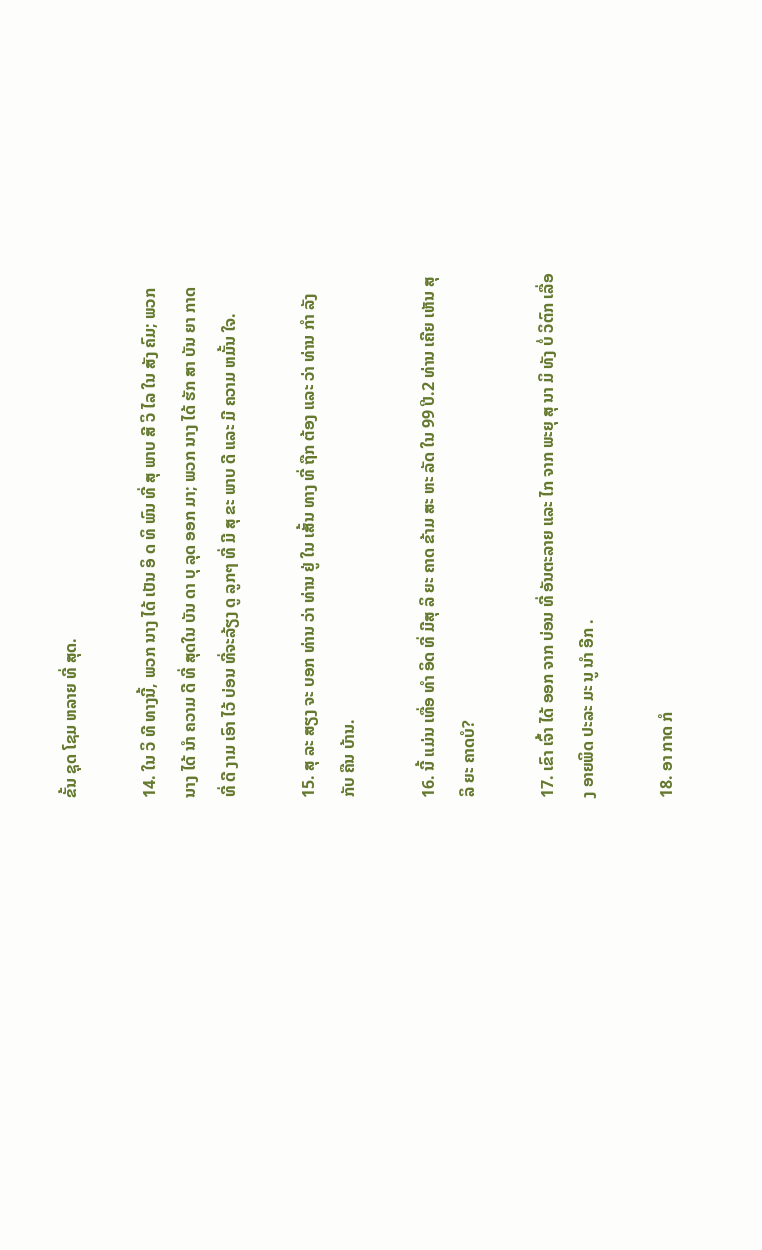ຂັ້ນ ຊຸດ ໂຊມ ຫລາຍ ທີ່ ສຸດ.

14. ໃນ ວິ ທີ ທາງນີ້, ພວກ ນາງ ໄດ້ ເປັນ ອິ ດ ທິ ພົນ ທີ່ ສຸ ພາບ ສີ ວິ ໄລ ໃນ ສັງ ຄົມ; ພວກ ນາງ ໄດ້ ນໍາ ຄວາມ ດີ ທີ່ ສຸດໃນ ບັນ ດາ ບຸ ລຸດ ອອກ ມາ; ພວກ ນາງ ໄດ້ ຮັກ ສາ ບັນ ຍາ ກາດ ທີ່ ດີ ງາມ ເອົາ ໄວ້ ບ່ອນ ທີ່ຈະລ້ຽງ ດູ ລູກໆ ທີ່ ມີ ສຸ ຂະ ພາບ ດີ ແລະ ມີ ຄວາມ ຫມັ້ນ ໃຈ.

15. ສຸ ລະ ສຽງ ຈະ ບອກ ທ່ານ ວ່າ ທ່ານ ຢູ່ ໃນ ເສັ້ນ ທາງ ທີ່ ຖືກ ຕ້ອງ ແລະ ວ່າ ທ່ານ ກໍາ ລັງ ກັບ ຄືນ ບ້ານ.

16. ນີ້ ແມ່ນ ເທື່ອ ທໍາ ອິດ ທີ່ ມີສຸ ລິ ຍະ ຄາດ ຂ້າມ ສະ ຫະ ລັດ ໃນ 99 ປີ.2 ທ່ານ ເຄີຍ ເຫັນ ສຸ ລິ ຍະ ຄາດບໍ?

17. ເຂົາ ເຈົ້າ ໄດ້ ອອກ ຈາກ ບ່ອນ ທີ່ ອັນຕະລາຍ ແລະ ໄກ ຈາກ ພະຍຸ ສຸ ນາ ມິ ທັງ ບໍ່ ວິຕົກ ເລື່ອງ ອາຍພິດ ປະລະ ມະ ນູ ນໍາ ອີກ .

18. ອາ ກາດ ກໍ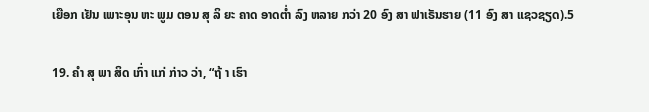ເຍືອກ ເຢັນ ເພາະອຸນ ຫະ ພູມ ຕອນ ສຸ ລິ ຍະ ຄາດ ອາດຕ່ຳ ລົງ ຫລາຍ ກວ່າ 20 ອົງ ສາ ຟາເຣັນຮາຍ (11 ອົງ ສາ ແຊວຊຽດ).5

19. ຄໍາ ສຸ ພາ ສິດ ເກົ່າ ແກ່ ກ່າວ ວ່າ, “ຖ້ າ ເຮົາ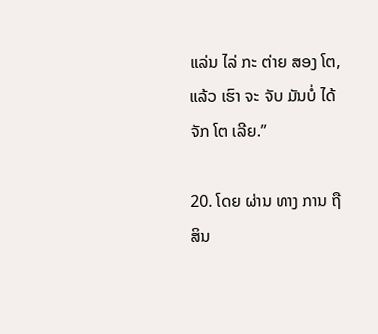ແລ່ນ ໄລ່ ກະ ຕ່າຍ ສອງ ໂຕ, ແລ້ວ ເຮົາ ຈະ ຈັບ ມັນບໍ່ ໄດ້ຈັກ ໂຕ ເລີຍ.”

20. ໂດຍ ຜ່ານ ທາງ ການ ຖື ສິນ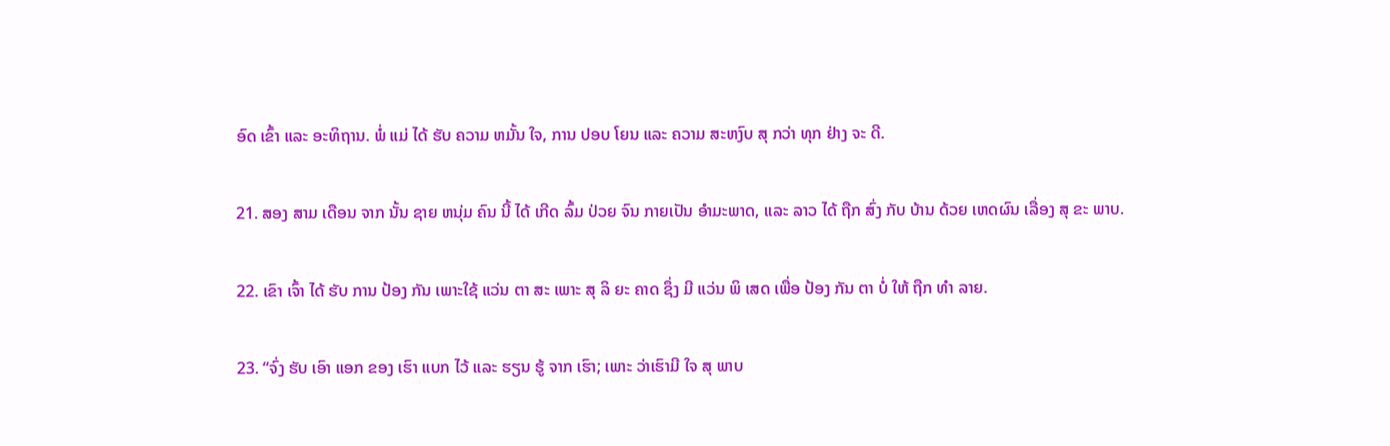ອົດ ເຂົ້າ ແລະ ອະທິຖານ. ພໍ່ ແມ່ ໄດ້ ຮັບ ຄວາມ ຫມັ້ນ ໃຈ, ການ ປອບ ໂຍນ ແລະ ຄວາມ ສະຫງົບ ສຸ ກວ່າ ທຸກ ຢ່າງ ຈະ ດີ.

21. ສອງ ສາມ ເດືອນ ຈາກ ນັ້ນ ຊາຍ ຫນຸ່ມ ຄົນ ນີ້ ໄດ້ ເກີດ ລົ້ມ ປ່ວຍ ຈົນ ກາຍເປັນ ອໍາມະພາດ, ແລະ ລາວ ໄດ້ ຖືກ ສົ່ງ ກັບ ບ້ານ ດ້ວຍ ເຫດຜົນ ເລື່ອງ ສຸ ຂະ ພາບ.

22. ເຂົາ ເຈົ້າ ໄດ້ ຮັບ ການ ປ້ອງ ກັນ ເພາະໃຊ້ ແວ່ນ ຕາ ສະ ເພາະ ສຸ ລິ ຍະ ຄາດ ຊຶ່ງ ມີ ແວ່ນ ພິ ເສດ ເພື່ອ ປ້ອງ ກັນ ຕາ ບໍ່ ໃຫ້ ຖືກ ທໍາ ລາຍ.

23. “ຈົ່ງ ຮັບ ເອົາ ແອກ ຂອງ ເຮົາ ແບກ ໄວ້ ແລະ ຮຽນ ຮູ້ ຈາກ ເຮົາ; ເພາະ ວ່າເຮົາມີ ໃຈ ສຸ ພາບ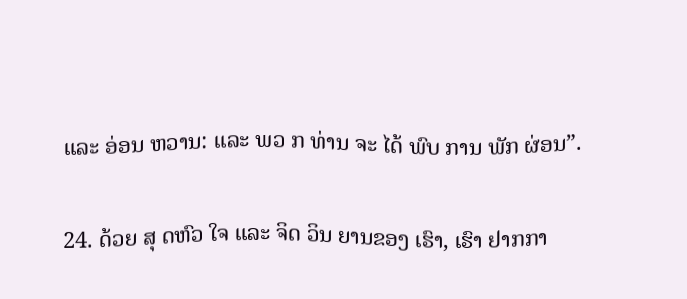ແລະ ອ່ອນ ຫວານ: ແລະ ພວ ກ ທ່ານ ຈະ ໄດ້ ພົບ ການ ພັກ ຜ່ອນ”.

24. ດ້ວຍ ສຸ ດຫົວ ໃຈ ແລະ ຈິດ ວິນ ຍານຂອງ ເຮົາ, ເຮົາ ຢາກກາ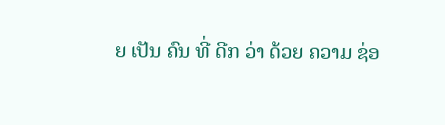ຍ ເປັນ ຄົນ ທີ່ ດີກ ວ່າ ດ້ວຍ ຄວາມ ຊ່ອ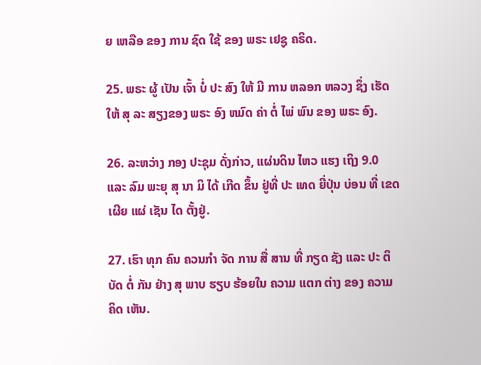ຍ ເຫລືອ ຂອງ ການ ຊົດ ໃຊ້ ຂອງ ພຣະ ເຢຊູ ຄຣິດ.

25. ພຣະ ຜູ້ ເປັນ ເຈົ້າ ບໍ່ ປະ ສົງ ໃຫ້ ມີ ການ ຫລອກ ຫລວງ ຊຶ່ງ ເຮັດ ໃຫ້ ສຸ ລະ ສຽງຂອງ ພຣະ ອົງ ຫມົດ ຄ່າ ຕໍ່ ໄພ່ ພົນ ຂອງ ພຣະ ອົງ.

26. ລະຫວ່າງ ກອງ ປະຊຸມ ດັ່ງກ່າວ, ແຜ່ນດິນ ໄຫວ ແຮງ ເຖິງ 9.0 ແລະ ລົມ ພະຍຸ ສຸ ນາ ມິ ໄດ້ ເກີດ ຂຶ້ນ ຢູ່ທີ່ ປະ ເທດ ຍີ່ປຸ່ນ ບ່ອນ ທີ່ ເຂດ ເຜີຍ ແຜ່ ເຊັນ ໄດ ຕັ້ງຢູ່.

27. ເຮົາ ທຸກ ຄົນ ຄວນກໍາ ຈັດ ການ ສື່ ສານ ທີ່ ກຽດ ຊັງ ແລະ ປະ ຕິ ບັດ ຕໍ່ ກັນ ຢ່າງ ສຸ ພາບ ຮຽບ ຮ້ອຍໃນ ຄວາມ ແຕກ ຕ່າງ ຂອງ ຄວາມ ຄິດ ເຫັນ.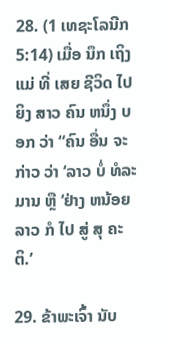28. (1 ເທຊະໂລນີກ 5:14) ເມື່ອ ນຶກ ເຖິງ ແມ່ ທີ່ ເສຍ ຊີວິດ ໄປ ຍິງ ສາວ ຄົນ ຫນຶ່ງ ບອກ ວ່າ “ຄົນ ອື່ນ ຈະ ກ່າວ ວ່າ ‘ລາວ ບໍ່ ທໍລະມານ ຫຼື ‘ຢ່າງ ຫນ້ອຍ ລາວ ກໍ ໄປ ສູ່ ສຸ ຄະຕິ.’

29. ຂ້າພະເຈົ້າ ນັບ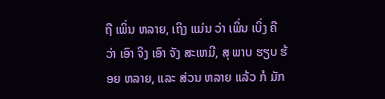ຖື ເພິ່ນ ຫລາຍ, ເຖິງ ແມ່ນ ວ່າ ເພິ່ນ ເບິ່ງ ຄື ວ່າ ເອົາ ຈິງ ເອົາ ຈັງ ສະເຫມີ, ສຸ ພາບ ຮຽບ ຮ້ອຍ ຫລາຍ, ແລະ ສ່ວນ ຫລາຍ ແລ້ວ ກໍ ມັກ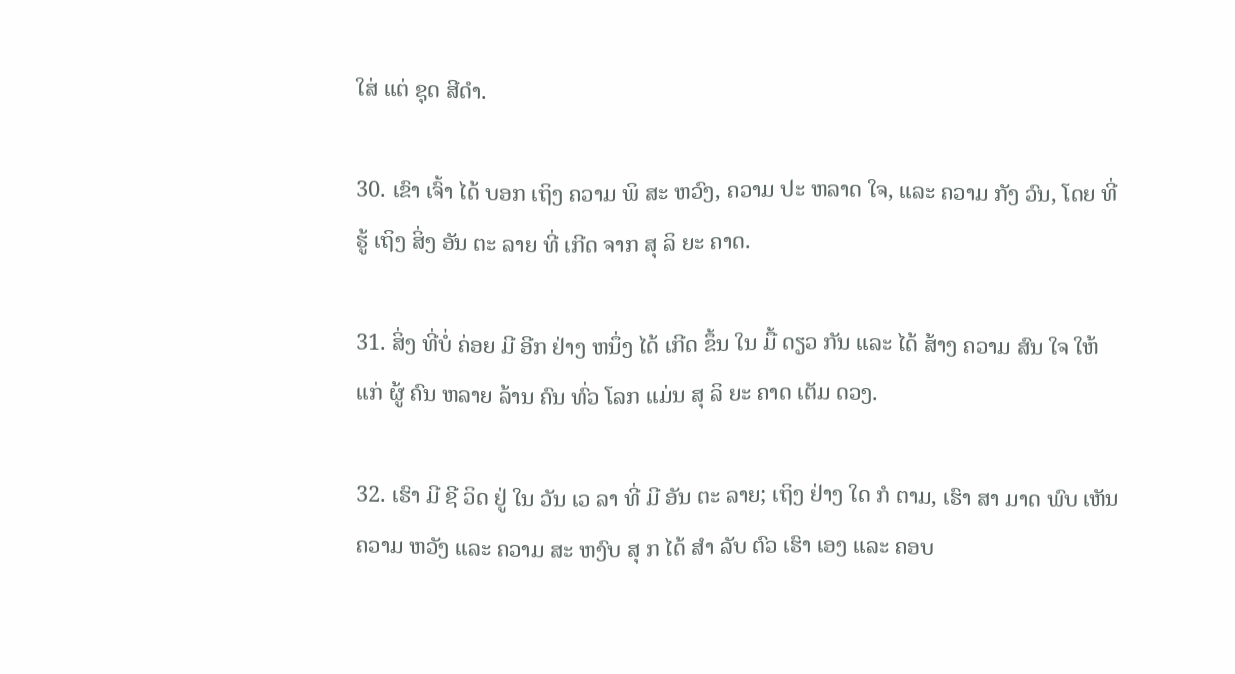ໃສ່ ແຕ່ ຊຸດ ສີດໍາ.

30. ເຂົາ ເຈົ້າ ໄດ້ ບອກ ເຖິງ ຄວາມ ພິ ສະ ຫວົງ, ຄວາມ ປະ ຫລາດ ໃຈ, ແລະ ຄວາມ ກັງ ວົນ, ໂດຍ ທີ່ ຮູ້ ເຖິງ ສິ່ງ ອັນ ຕະ ລາຍ ທີ່ ເກີດ ຈາກ ສຸ ລິ ຍະ ຄາດ.

31. ສິ່ງ ທີ່ບໍ່ ຄ່ອຍ ມີ ອີກ ຢ່າງ ຫນຶ່ງ ໄດ້ ເກີດ ຂຶ້ນ ໃນ ມື້ ດຽວ ກັນ ແລະ ໄດ້ ສ້າງ ຄວາມ ສົນ ໃຈ ໃຫ້ ແກ່ ຜູ້ ຄົນ ຫລາຍ ລ້ານ ຄົນ ທົ່ວ ໂລກ ແມ່ນ ສຸ ລິ ຍະ ຄາດ ເຕັມ ດວງ.

32. ເຮົາ ມີ ຊີ ວິດ ຢູ່ ໃນ ວັນ ເວ ລາ ທີ່ ມີ ອັນ ຕະ ລາຍ; ເຖິງ ຢ່າງ ໃດ ກໍ ຕາມ, ເຮົາ ສາ ມາດ ພົບ ເຫັນ ຄວາມ ຫວັງ ແລະ ຄວາມ ສະ ຫງົບ ສຸ ກ ໄດ້ ສໍາ ລັບ ຕົວ ເຮົາ ເອງ ແລະ ຄອບ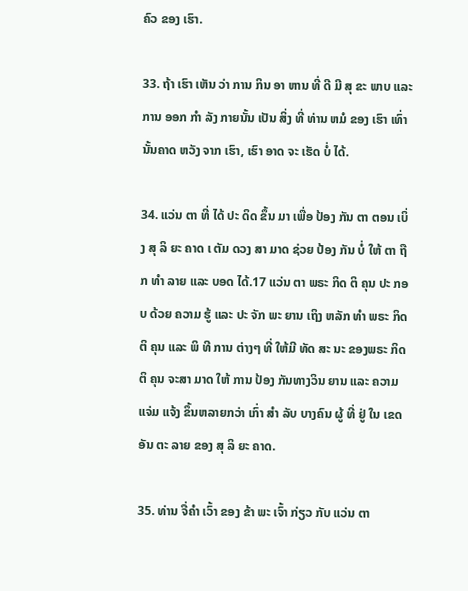ຄົວ ຂອງ ເຮົາ.

33. ຖ້າ ເຮົາ ເຫັນ ວ່າ ການ ກິນ ອາ ຫານ ທີ່ ດີ ມີ ສຸ ຂະ ພາບ ແລະ ການ ອອກ ກໍາ ລັງ ກາຍນັ້ນ ເປັນ ສິ່ງ ທີ່ ທ່ານ ຫມໍ ຂອງ ເຮົາ ເທົ່າ ນັ້ນຄາດ ຫວັງ ຈາກ ເຮົາ, ເຮົາ ອາດ ຈະ ເຮັດ ບໍ່ ໄດ້.

34. ແວ່ນ ຕາ ທີ່ ໄດ້ ປະ ດິດ ຂຶ້ນ ມາ ເພື່ອ ປ້ອງ ກັນ ຕາ ຕອນ ເບິ່ງ ສຸ ລິ ຍະ ຄາດ ເ ຕັມ ດວງ ສາ ມາດ ຊ່ວຍ ປ້ອງ ກັນ ບໍ່ ໃຫ້ ຕາ ຖືກ ທໍາ ລາຍ ແລະ ບອດ ໄດ້.17 ແວ່ນ ຕາ ພຣະ ກິດ ຕິ ຄຸນ ປະ ກອບ ດ້ວຍ ຄວາມ ຮູ້ ແລະ ປະ ຈັກ ພະ ຍານ ເຖິງ ຫລັກ ທໍາ ພຣະ ກິດ ຕິ ຄຸນ ແລະ ພິ ທີ ການ ຕ່າງໆ ທີ່ ໃຫ້ມີ ທັດ ສະ ນະ ຂອງພຣະ ກິດ ຕິ ຄຸນ ຈະສາ ມາດ ໃຫ້ ການ ປ້ອງ ກັນທາງວິນ ຍານ ແລະ ຄວາມແຈ່ມ ແຈ້ງ ຂຶ້ນຫລາຍກວ່າ ເກົ່າ ສໍາ ລັບ ບາງຄົນ ຜູ້ ທີ່ ຢູ່ ໃນ ເຂດ ອັນ ຕະ ລາຍ ຂອງ ສຸ ລິ ຍະ ຄາດ.

35. ທ່ານ ຈື່ຄໍາ ເວົ້າ ຂອງ ຂ້າ ພະ ເຈົ້າ ກ່ຽວ ກັບ ແວ່ນ ຕາ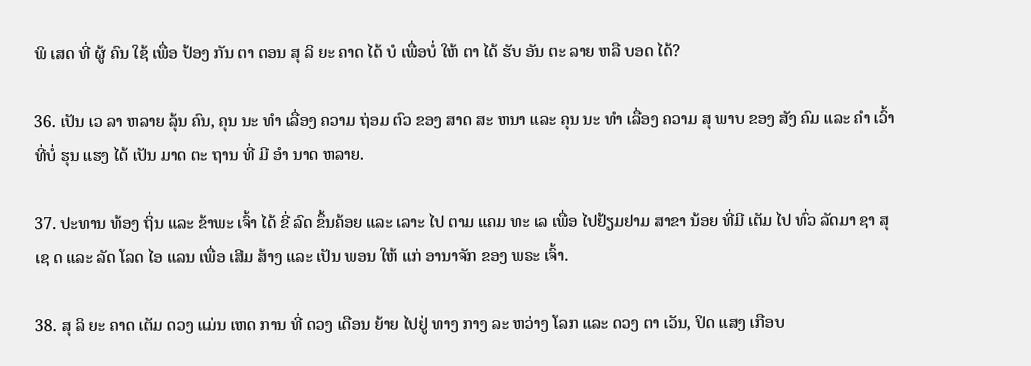ພິ ເສດ ທີ່ ຜູ້ ຄົນ ໃຊ້ ເພື່ອ ປ້ອງ ກັນ ຕາ ຕອນ ສຸ ລິ ຍະ ຄາດ ໄດ້ ບໍ ເພື່ອບໍ່ ໃຫ້ ຕາ ໄດ້ ຮັບ ອັນ ຕະ ລາຍ ຫລື ບອດ ໄດ້?

36. ເປັນ ເວ ລາ ຫລາຍ ລຸ້ນ ຄົນ, ຄຸນ ນະ ທໍາ ເລື່ອງ ຄວາມ ຖ່ອມ ຕົວ ຂອງ ສາດ ສະ ຫນາ ແລະ ຄຸນ ນະ ທໍາ ເລື່ອງ ຄວາມ ສຸ ພາບ ຂອງ ສັງ ຄົມ ແລະ ຄໍາ ເວົ້າ ທີ່ບໍ່ ຮຸນ ແຮງ ໄດ້ ເປັນ ມາດ ຕະ ຖານ ທີ່ ມີ ອໍາ ນາດ ຫລາຍ.

37. ປະທານ ທ້ອງ ຖິ່ນ ແລະ ຂ້າພະ ເຈົ້າ ໄດ້ ຂີ່ ລົດ ຂຶ້ນຄ້ອຍ ແລະ ເລາະ ໄປ ຕາມ ແຄມ ທະ ເລ ເພື່ອ ໄປຢ້ຽມຢາມ ສາຂາ ນ້ອຍ ທີ່ມີ ເຕັມ ໄປ ທົ່ວ ລັດມາ ຊາ ສຸ ເຊ ດ ແລະ ລັດ ໂລດ ໄອ ແລນ ເພື່ອ ເສີມ ສ້າງ ແລະ ເປັນ ພອນ ໃຫ້ ແກ່ ອານາຈັກ ຂອງ ພຣະ ເຈົ້າ.

38. ສຸ ລິ ຍະ ຄາດ ເຕັມ ດວງ ແມ່ນ ເຫດ ການ ທີ່ ດວງ ເດືອນ ຍ້າຍ ໄປຢູ່ ທາງ ກາງ ລະ ຫວ່າງ ໂລກ ແລະ ດວງ ຕາ ເວັນ, ປິດ ແສງ ເກືອບ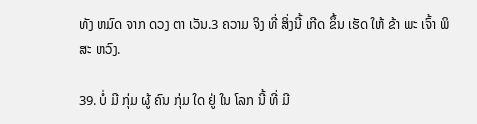ທັງ ຫມົດ ຈາກ ດວງ ຕາ ເວັນ.3 ຄວາມ ຈິງ ທີ່ ສິ່ງນີ້ ເກີດ ຂຶ້ນ ເຮັດ ໃຫ້ ຂ້າ ພະ ເຈົ້າ ພິ ສະ ຫວົງ.

39. ບໍ່ ມີ ກຸ່ມ ຜູ້ ຄົນ ກຸ່ມ ໃດ ຢູ່ ໃນ ໂລກ ນີ້ ທີ່ ມີ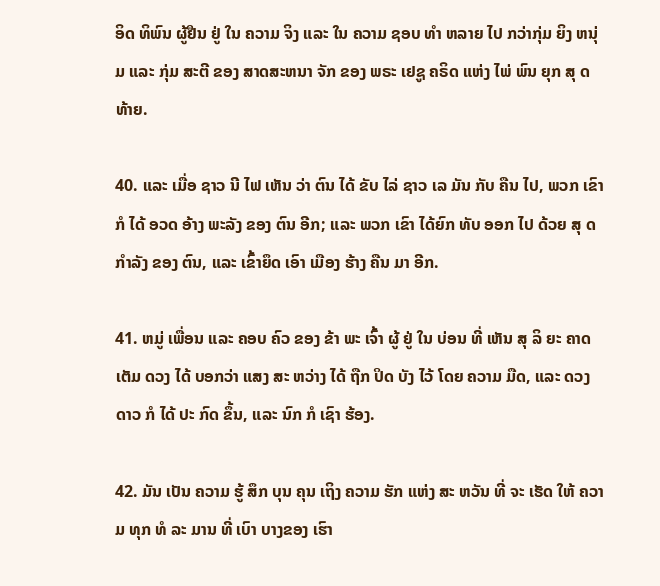ອິດ ທິພົນ ຜູ້ຢືນ ຢູ່ ໃນ ຄວາມ ຈິງ ແລະ ໃນ ຄວາມ ຊອບ ທໍາ ຫລາຍ ໄປ ກວ່າກຸ່ມ ຍິງ ຫນຸ່ມ ແລະ ກຸ່ມ ສະຕີ ຂອງ ສາດສະຫນາ ຈັກ ຂອງ ພຣະ ເຢຊູ ຄຣິດ ແຫ່ງ ໄພ່ ພົນ ຍຸກ ສຸ ດທ້າຍ.

40. ແລະ ເມື່ອ ຊາວ ນີ ໄຟ ເຫັນ ວ່າ ຕົນ ໄດ້ ຂັບ ໄລ່ ຊາວ ເລ ມັນ ກັບ ຄືນ ໄປ, ພວກ ເຂົາກໍ ໄດ້ ອວດ ອ້າງ ພະລັງ ຂອງ ຕົນ ອີກ; ແລະ ພວກ ເຂົາ ໄດ້ຍົກ ທັບ ອອກ ໄປ ດ້ວຍ ສຸ ດກໍາລັງ ຂອງ ຕົນ, ແລະ ເຂົ້າຍຶດ ເອົາ ເມືອງ ຮ້າງ ຄືນ ມາ ອີກ.

41. ຫມູ່ ເພື່ອນ ແລະ ຄອບ ຄົວ ຂອງ ຂ້າ ພະ ເຈົ້າ ຜູ້ ຢູ່ ໃນ ບ່ອນ ທີ່ ເຫັນ ສຸ ລິ ຍະ ຄາດ ເຕັມ ດວງ ໄດ້ ບອກວ່າ ແສງ ສະ ຫວ່າງ ໄດ້ ຖືກ ປິດ ບັງ ໄວ້ ໂດຍ ຄວາມ ມືດ, ແລະ ດວງ ດາວ ກໍ ໄດ້ ປະ ກົດ ຂຶ້ນ, ແລະ ນົກ ກໍ ເຊົາ ຮ້ອງ.

42. ມັນ ເປັນ ຄວາມ ຮູ້ ສຶກ ບຸນ ຄຸນ ເຖິງ ຄວາມ ຮັກ ແຫ່ງ ສະ ຫວັນ ທີ່ ຈະ ເຮັດ ໃຫ້ ຄວາມ ທຸກ ທໍ ລະ ມານ ທີ່ ເບົາ ບາງຂອງ ເຮົາ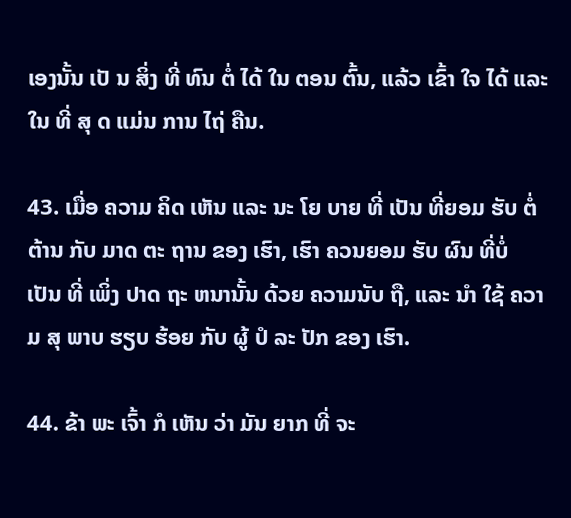ເອງນັ້ນ ເປັ ນ ສິ່ງ ທີ່ ທົນ ຕໍ່ ໄດ້ ໃນ ຕອນ ຕົ້ນ, ແລ້ວ ເຂົ້າ ໃຈ ໄດ້ ແລະ ໃນ ທີ່ ສຸ ດ ແມ່ນ ການ ໄຖ່ ຄືນ.

43. ເມື່ອ ຄວາມ ຄິດ ເຫັນ ແລະ ນະ ໂຍ ບາຍ ທີ່ ເປັນ ທີ່ຍອມ ຮັບ ຕໍ່ ຕ້ານ ກັບ ມາດ ຕະ ຖານ ຂອງ ເຮົາ, ເຮົາ ຄວນຍອມ ຮັບ ຜົນ ທີ່ບໍ່ ເປັນ ທີ່ ເພິ່ງ ປາດ ຖະ ຫນານັ້ນ ດ້ວຍ ຄວາມນັບ ຖື, ແລະ ນໍາ ໃຊ້ ຄວາມ ສຸ ພາບ ຮຽບ ຮ້ອຍ ກັບ ຜູ້ ປໍ ລະ ປັກ ຂອງ ເຮົາ.

44. ຂ້າ ພະ ເຈົ້າ ກໍ ເຫັນ ວ່າ ມັນ ຍາກ ທີ່ ຈະ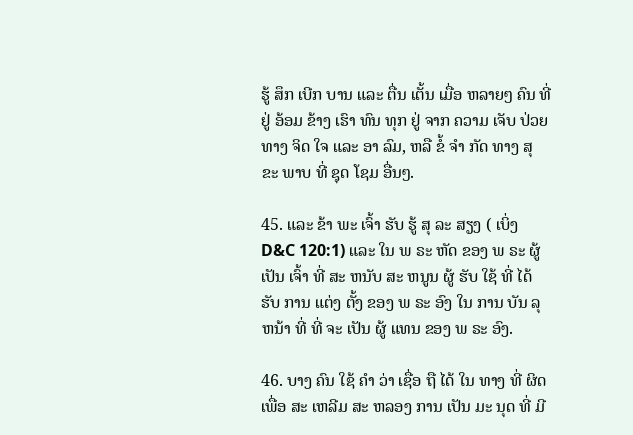ຮູ້ ສຶກ ເບີກ ບານ ແລະ ຕື່ນ ເຕັ້ນ ເມື່ອ ຫລາຍໆ ຄົນ ທີ່ ຢູ່ ອ້ອມ ຂ້າງ ເຮົາ ທົນ ທຸກ ຢູ່ ຈາກ ຄວາມ ເຈັບ ປ່ວຍ ທາງ ຈິດ ໃຈ ແລະ ອາ ລົມ, ຫລື ຂໍ້ ຈໍາ ກັດ ທາງ ສຸ ຂະ ພາບ ທີ່ ຊຸດ ໂຊມ ອື່ນໆ.

45. ແລະ ຂ້າ ພະ ເຈົ້າ ຮັບ ຮູ້ ສຸ ລະ ສຽງ ( ເບິ່ງ D&C 120:1) ແລະ ໃນ ພ ຣະ ຫັດ ຂອງ ພ ຣະ ຜູ້ ເປັນ ເຈົ້າ ທີ່ ສະ ຫນັບ ສະ ຫນູນ ຜູ້ ຮັບ ໃຊ້ ທີ່ ໄດ້ ຮັບ ການ ແຕ່ງ ຕັ້ງ ຂອງ ພ ຣະ ອົງ ໃນ ການ ບັນ ລຸ ຫນ້າ ທີ່ ທີ່ ຈະ ເປັນ ຜູ້ ແທນ ຂອງ ພ ຣະ ອົງ.

46. ບາງ ຄົນ ໃຊ້ ຄໍາ ວ່າ ເຊື່ອ ຖື ໄດ້ ໃນ ທາງ ທີ່ ຜິດ ເພື່ອ ສະ ເຫລີມ ສະ ຫລອງ ການ ເປັນ ມະ ນຸດ ທີ່ ມີ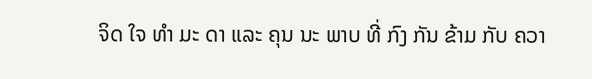ຈິດ ໃຈ ທໍາ ມະ ດາ ແລະ ຄຸນ ນະ ພາບ ທີ່ ກົງ ກັນ ຂ້າມ ກັບ ຄວາ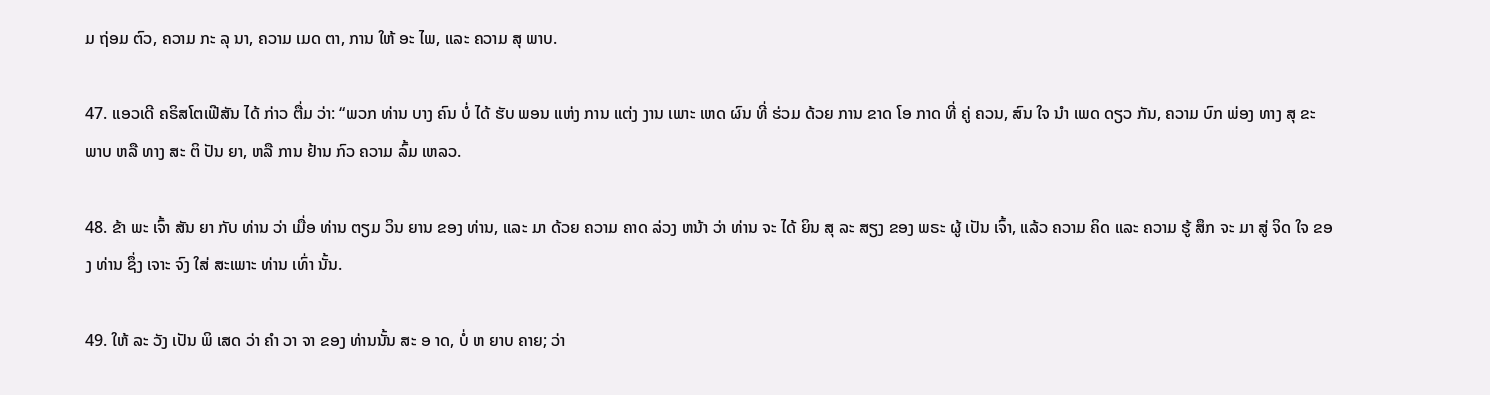ມ ຖ່ອມ ຕົວ, ຄວາມ ກະ ລຸ ນາ, ຄວາມ ເມດ ຕາ, ການ ໃຫ້ ອະ ໄພ, ແລະ ຄວາມ ສຸ ພາບ.

47. ແອວເດີ ຄຣິສໂຕເຟີສັນ ໄດ້ ກ່າວ ຕື່ມ ວ່າ: “ພວກ ທ່ານ ບາງ ຄົນ ບໍ່ ໄດ້ ຮັບ ພອນ ແຫ່ງ ການ ແຕ່ງ ງານ ເພາະ ເຫດ ຜົນ ທີ່ ຮ່ວມ ດ້ວຍ ການ ຂາດ ໂອ ກາດ ທີ່ ຄູ່ ຄວນ, ສົນ ໃຈ ນໍາ ເພດ ດຽວ ກັນ, ຄວາມ ບົກ ພ່ອງ ທາງ ສຸ ຂະ ພາບ ຫລື ທາງ ສະ ຕິ ປັນ ຍາ, ຫລື ການ ຢ້ານ ກົວ ຄວາມ ລົ້ມ ເຫລວ.

48. ຂ້າ ພະ ເຈົ້າ ສັນ ຍາ ກັບ ທ່ານ ວ່າ ເມື່ອ ທ່ານ ຕຽມ ວິນ ຍານ ຂອງ ທ່ານ, ແລະ ມາ ດ້ວຍ ຄວາມ ຄາດ ລ່ວງ ຫນ້າ ວ່າ ທ່ານ ຈະ ໄດ້ ຍິນ ສຸ ລະ ສຽງ ຂອງ ພຣະ ຜູ້ ເປັນ ເຈົ້າ, ແລ້ວ ຄວາມ ຄິດ ແລະ ຄວາມ ຮູ້ ສຶກ ຈະ ມາ ສູ່ ຈິດ ໃຈ ຂອງ ທ່ານ ຊຶ່ງ ເຈາະ ຈົງ ໃສ່ ສະເພາະ ທ່ານ ເທົ່າ ນັ້ນ.

49. ໃຫ້ ລະ ວັງ ເປັນ ພິ ເສດ ວ່າ ຄໍາ ວາ ຈາ ຂອງ ທ່ານນັ້ນ ສະ ອ າດ, ບໍ່ ຫ ຍາບ ຄາຍ; ວ່າ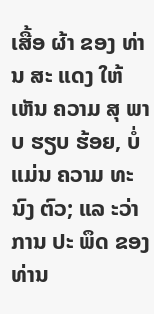ເສື້ອ ຜ້າ ຂອງ ທ່ານ ສະ ແດງ ໃຫ້ ເຫັນ ຄວາມ ສຸ ພາບ ຮຽບ ຮ້ອຍ, ບໍ່ ແມ່ນ ຄວາມ ທະ ນົງ ຕົວ; ແລ ະວ່າ ການ ປະ ພຶດ ຂອງ ທ່ານ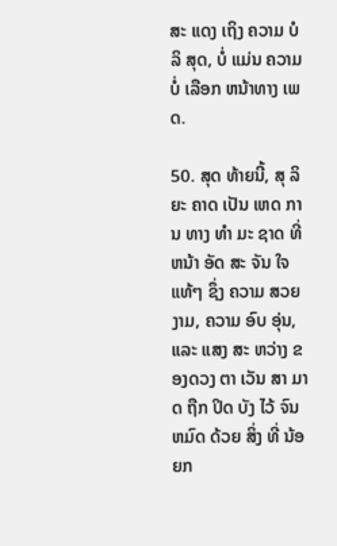ສະ ແດງ ເຖິງ ຄວາມ ບໍ ລິ ສຸດ, ບໍ່ ແມ່ນ ຄວາມບໍ່ ເລືອກ ຫນ້າທາງ ເພດ.

50. ສຸດ ທ້າຍນີ້, ສຸ ລິ ຍະ ຄາດ ເປັນ ເຫດ ການ ທາງ ທໍາ ມະ ຊາດ ທີ່ ຫນ້າ ອັດ ສະ ຈັນ ໃຈ ແທ້ໆ ຊຶ່ງ ຄວາມ ສວຍ ງາມ, ຄວາມ ອົບ ອຸ່ນ, ແລະ ແສງ ສະ ຫວ່າງ ຂອງດວງ ຕາ ເວັນ ສາ ມາດ ຖືກ ປິດ ບັງ ໄວ້ ຈົນ ຫມົດ ດ້ວຍ ສິ່ງ ທີ່ ນ້ອຍກ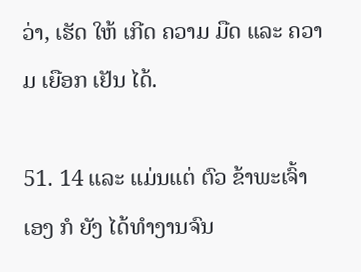ວ່າ, ເຮັດ ໃຫ້ ເກີດ ຄວາມ ມືດ ແລະ ຄວາມ ເຍືອກ ເຢັນ ໄດ້.

51. 14 ແລະ ແມ່ນແຕ່ ຕົວ ຂ້າພະເຈົ້າ ເອງ ກໍ ຍັງ ໄດ້ທໍາງານຈົນ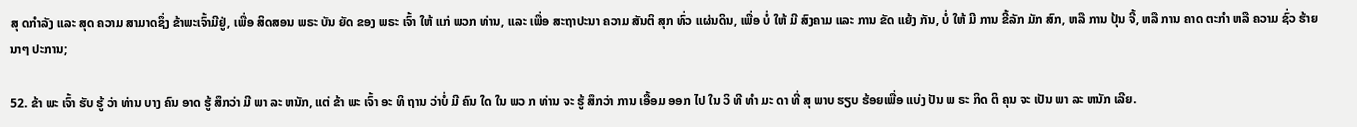ສຸ ດກໍາລັງ ແລະ ສຸດ ຄວາມ ສາມາດຊຶ່ງ ຂ້າພະເຈົ້າມີຢູ່, ເພື່ອ ສິດສອນ ພຣະ ບັນ ຍັດ ຂອງ ພຣະ ເຈົ້າ ໃຫ້ ແກ່ ພວກ ທ່ານ, ແລະ ເພື່ອ ສະຖາປະນາ ຄວາມ ສັນຕິ ສຸກ ທົ່ວ ແຜ່ນດິນ, ເພື່ອ ບໍ່ ໃຫ້ ມີ ສົງຄາມ ແລະ ການ ຂັດ ແຍ້ງ ກັນ, ບໍ່ ໃຫ້ ມີ ການ ຂີ້ລັກ ມັກ ສົກ, ຫລື ການ ປຸ້ນ ຈີ້, ຫລື ການ ຄາດ ຕະກໍາ ຫລື ຄວາມ ຊົ່ວ ຮ້າຍ ນາໆ ປະການ;

52. ຂ້າ ພະ ເຈົ້າ ຮັບ ຮູ້ ວ່າ ທ່ານ ບາງ ຄົນ ອາດ ຮູ້ ສຶກວ່າ ມີ ພາ ລະ ຫນັກ, ແຕ່ ຂ້າ ພະ ເຈົ້າ ອະ ທິ ຖານ ວ່າບໍ່ ມີ ຄົນ ໃດ ໃນ ພວ ກ ທ່ານ ຈະ ຮູ້ ສຶກວ່າ ການ ເອື້ອມ ອອກ ໄປ ໃນ ວິ ທີ ທໍາ ມະ ດາ ທີ່ ສຸ ພາບ ຮຽບ ຮ້ອຍເພື່ອ ແບ່ງ ປັນ ພ ຣະ ກິດ ຕິ ຄຸນ ຈະ ເປັນ ພາ ລະ ຫນັກ ເລີຍ.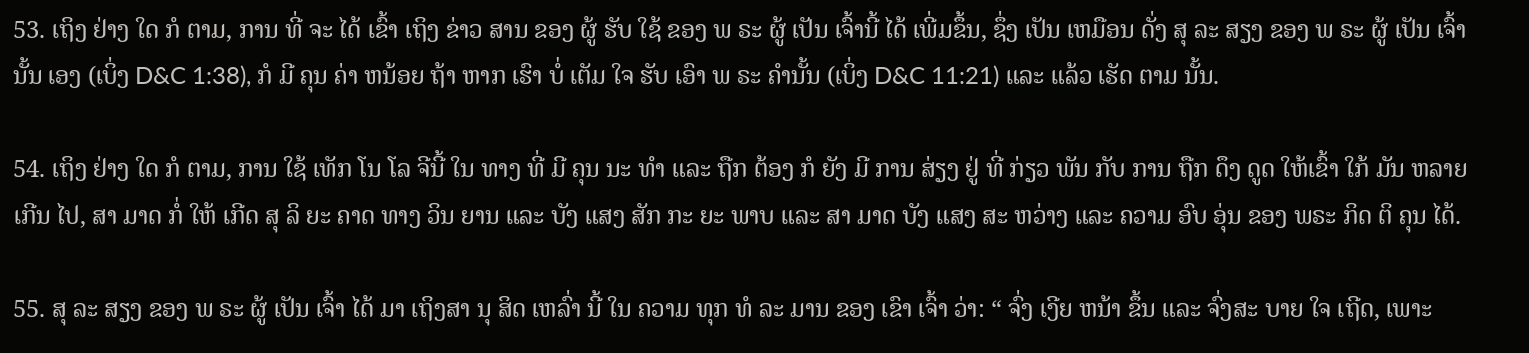53. ເຖິງ ຢ່າງ ໃດ ກໍ ຕາມ, ການ ທີ່ ຈະ ໄດ້ ເຂົ້າ ເຖິງ ຂ່າວ ສານ ຂອງ ຜູ້ ຮັບ ໃຊ້ ຂອງ ພ ຣະ ຜູ້ ເປັນ ເຈົ້ານີ້ ໄດ້ ເພີ່ມຂຶ້ນ, ຊຶ່ງ ເປັນ ເຫມືອນ ດັ່ງ ສຸ ລະ ສຽງ ຂອງ ພ ຣະ ຜູ້ ເປັນ ເຈົ້າ ນັ້ນ ເອງ (ເບິ່ງ D&C 1:38), ກໍ ມີ ຄຸນ ຄ່າ ຫນ້ອຍ ຖ້າ ຫາກ ເຮົາ ບໍ່ ເຕັມ ໃຈ ຮັບ ເອົາ ພ ຣະ ຄໍານັ້ນ (ເບິ່ງ D&C 11:21) ແລະ ແລ້ວ ເຮັດ ຕາມ ນັ້ນ.

54. ເຖິງ ຢ່າງ ໃດ ກໍ ຕາມ, ການ ໃຊ້ ເທັກ ໂນ ໂລ ຈີນີ້ ໃນ ທາງ ທີ່ ມີ ຄຸນ ນະ ທໍາ ແລະ ຖືກ ຕ້ອງ ກໍ ຍັງ ມີ ການ ສ່ຽງ ຢູ່ ທີ່ ກ່ຽວ ພັນ ກັບ ການ ຖືກ ດຶງ ດູດ ໃຫ້ເຂົ້າ ໃກ້ ມັນ ຫລາຍ ເກີນ ໄປ, ສາ ມາດ ກໍ່ ໃຫ້ ເກີດ ສຸ ລິ ຍະ ຄາດ ທາງ ວິນ ຍານ ແລະ ບັງ ແສງ ສັກ ກະ ຍະ ພາບ ແລະ ສາ ມາດ ບັງ ແສງ ສະ ຫວ່າງ ແລະ ຄວາມ ອົບ ອຸ່ນ ຂອງ ພຣະ ກິດ ຕິ ຄຸນ ໄດ້.

55. ສຸ ລະ ສຽງ ຂອງ ພ ຣະ ຜູ້ ເປັນ ເຈົ້າ ໄດ້ ມາ ເຖິງສາ ນຸ ສິດ ເຫລົ່າ ນີ້ ໃນ ຄວາມ ທຸກ ທໍ ລະ ມານ ຂອງ ເຂົາ ເຈົ້າ ວ່າ: “ ຈົ່ງ ເງີຍ ຫນ້າ ຂຶ້ນ ແລະ ຈົ່ງສະ ບາຍ ໃຈ ເຖີດ, ເພາະ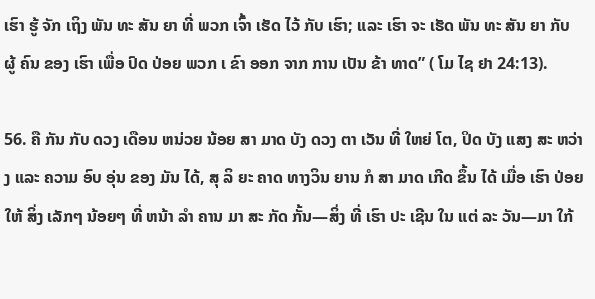ເຮົາ ຮູ້ ຈັກ ເຖິງ ພັນ ທະ ສັນ ຍາ ທີ່ ພວກ ເຈົ້າ ເຮັດ ໄວ້ ກັບ ເຮົາ; ແລະ ເຮົາ ຈະ ເຮັດ ພັນ ທະ ສັນ ຍາ ກັບ ຜູ້ ຄົນ ຂອງ ເຮົາ ເພື່ອ ປົດ ປ່ອຍ ພວກ ເ ຂົາ ອອກ ຈາກ ການ ເປັນ ຂ້າ ທາດ” ( ໂມ ໄຊ ຢາ 24:13).

56. ຄື ກັນ ກັບ ດວງ ເດືອນ ຫນ່ວຍ ນ້ອຍ ສາ ມາດ ບັງ ດວງ ຕາ ເວັນ ທີ່ ໃຫຍ່ ໂຕ, ປິດ ບັງ ແສງ ສະ ຫວ່າງ ແລະ ຄວາມ ອົບ ອຸ່ນ ຂອງ ມັນ ໄດ້, ສຸ ລິ ຍະ ຄາດ ທາງວິນ ຍານ ກໍ ສາ ມາດ ເກີດ ຂຶ້ນ ໄດ້ ເມື່ອ ເຮົາ ປ່ອຍ ໃຫ້ ສິ່ງ ເລັກໆ ນ້ອຍໆ ທີ່ ຫນ້າ ລໍາ ຄານ ມາ ສະ ກັດ ກັ້ນ—ສິ່ງ ທີ່ ເຮົາ ປະ ເຊີນ ໃນ ແຕ່ ລະ ວັນ—ມາ ໃກ້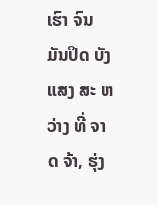ເຮົາ ຈົນ ມັນປິດ ບັງ ແສງ ສະ ຫວ່າງ ທີ່ ຈາດ ຈ້າ, ຮຸ່ງ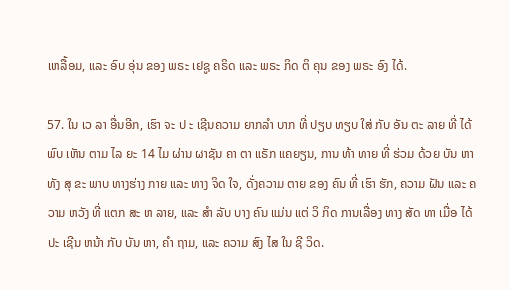ເຫລື້ອມ, ແລະ ອົບ ອຸ່ນ ຂອງ ພຣະ ເຢຊູ ຄຣິດ ແລະ ພຣະ ກິດ ຕິ ຄຸນ ຂອງ ພຣະ ອົງ ໄດ້.

57. ໃນ ເວ ລາ ອື່ນອີກ, ເຮົາ ຈະ ປ ະ ເຊີນຄວາມ ຍາກລໍາ ບາກ ທີ່ ປຽບ ທຽບ ໃສ່ ກັບ ອັນ ຕະ ລາຍ ທີ່ ໄດ້ ພົບ ເຫັນ ຕາມ ໄລ ຍະ 14 ໄມ ຜ່ານ ຜາຊັນ ຄາ ຕາ ແຣັກ ແຄຍຽນ, ການ ທ້າ ທາຍ ທີ່ ຮ່ວມ ດ້ວຍ ບັນ ຫາ ທັງ ສຸ ຂະ ພາບ ທາງຮ່າງ ກາຍ ແລະ ທາງ ຈິດ ໃຈ, ດັ່ງຄວາມ ຕາຍ ຂອງ ຄົນ ທີ່ ເຮົາ ຮັກ, ຄວາມ ຝັນ ແລະ ຄວາມ ຫວັງ ທີ່ ແຕກ ສະ ຫ ລາຍ, ແລະ ສໍາ ລັບ ບາງ ຄົນ ແມ່ນ ແຕ່ ວິ ກິດ ການເລື່ອງ ທາງ ສັດ ທາ ເມື່ອ ໄດ້ ປະ ເຊີນ ຫນ້າ ກັບ ບັນ ຫາ, ຄໍາ ຖາມ, ແລະ ຄວາມ ສົງ ໄສ ໃນ ຊີ ວິດ.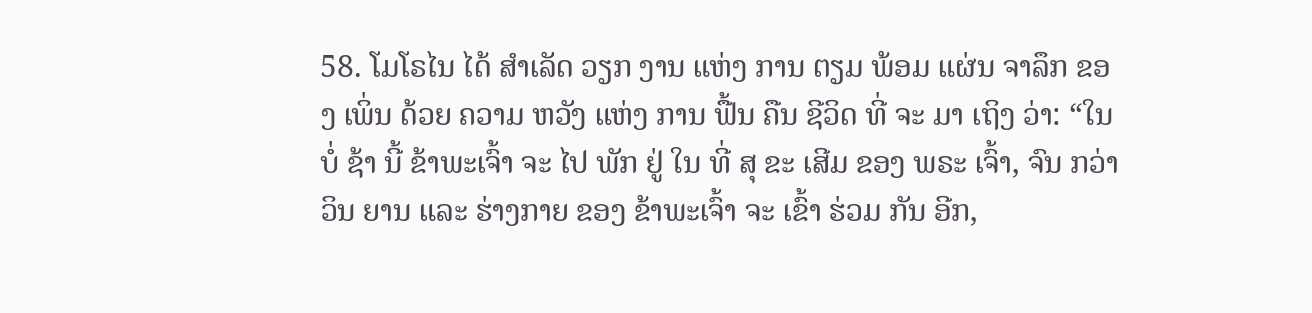58. ໂມໂຣໄນ ໄດ້ ສໍາເລັດ ວຽກ ງານ ແຫ່ງ ການ ຕຽມ ພ້ອມ ແຜ່ນ ຈາລຶກ ຂອງ ເພິ່ນ ດ້ວຍ ຄວາມ ຫວັງ ແຫ່ງ ການ ຟື້ນ ຄືນ ຊີວິດ ທີ່ ຈະ ມາ ເຖິງ ວ່າ: “ໃນ ບໍ່ ຊ້າ ນີ້ ຂ້າພະເຈົ້າ ຈະ ໄປ ພັກ ຢູ່ ໃນ ທີ່ ສຸ ຂະ ເສີມ ຂອງ ພຣະ ເຈົ້າ, ຈົນ ກວ່າ ວິນ ຍານ ແລະ ຮ່າງກາຍ ຂອງ ຂ້າພະເຈົ້າ ຈະ ເຂົ້າ ຮ່ວມ ກັນ ອີກ,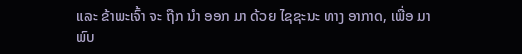ແລະ ຂ້າພະເຈົ້າ ຈະ ຖືກ ນໍາ ອອກ ມາ ດ້ວຍ ໄຊຊະນະ ທາງ ອາກາດ, ເພື່ອ ມາ ພົບ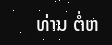ທ່ານ ຕໍ່ຫ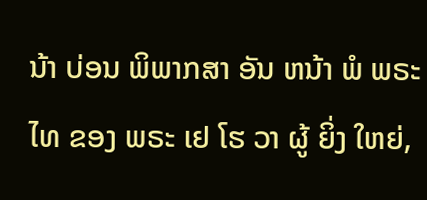ນ້າ ບ່ອນ ພິພາກສາ ອັນ ຫນ້າ ພໍ ພຣະ ໄທ ຂອງ ພຣະ ເຢ ໂຮ ວາ ຜູ້ ຍິ່ງ ໃຫຍ່,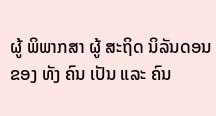ຜູ້ ພິພາກສາ ຜູ້ ສະຖິດ ນິລັນດອນ ຂອງ ທັງ ຄົນ ເປັນ ແລະ ຄົນ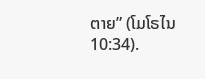ຕາຍ” (ໂມໂຣໄນ 10:34).